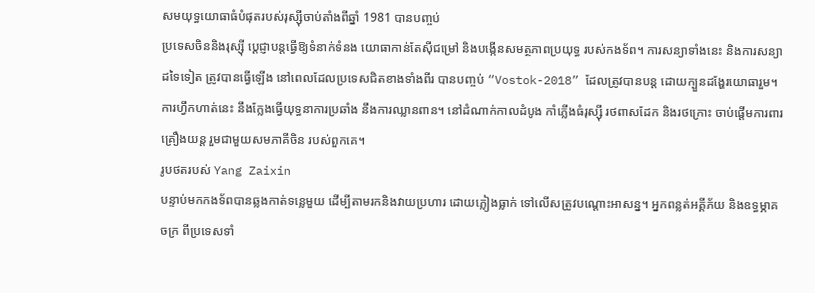សមយុទ្ធយោធាធំបំផុតរបស់រុស្ស៊ីចាប់តាំងពីឆ្នាំ 1981 បានបញ្ចប់
ប្រទេសចិននិងរុស្ស៊ី ប្តេជ្ញាបន្តធ្វើឱ្យទំនាក់ទំនង យោធាកាន់តែស៊ីជម្រៅ និងបង្កើនសមត្ថភាពប្រយុទ្ធ របស់កងទ័ព។ ការសន្យាទាំងនេះ និងការសន្យាដទៃទៀត ត្រូវបានធ្វើឡើង នៅពេលដែលប្រទេសជិតខាងទាំងពីរ បានបញ្ចប់ “Vostok-2018” ដែលត្រូវបានបន្ត ដោយក្បួនដង្ហែរយោធារួម។
ការហ្វឹកហាត់នេះ នឹងក្លែងធ្វើយុទ្ធនាការប្រឆាំង នឹងការឈ្លានពាន។ នៅដំណាក់កាលដំបូង កាំភ្លើងធំរុស្ស៊ី រថពាសដែក និងរថក្រោះ ចាប់ផ្តើមការពារគ្រឿងយន្ត រួមជាមួយសមភាគីចិន របស់ពួកគេ។
រូបថតរបស់ Yang Zaixin
បន្ទាប់មកកងទ័ពបានឆ្លងកាត់ទន្លេមួយ ដើម្បីតាមរកនិងវាយប្រហារ ដោយភ្លៀងធ្លាក់ ទៅលើសត្រូវបណ្តោះអាសន្ន។ អ្នកពន្លត់អគ្គីភ័យ និងឧទ្ធម្ភាគចក្រ ពីប្រទេសទាំ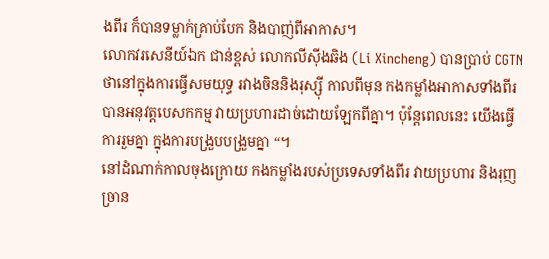ងពីរ ក៏បានទម្លាក់គ្រាប់បែក និងបាញ់ពីអាកាស។
លោកវរសេនីយ៍ឯក ជាន់ខ្ពស់ លោកលីស៊ីងឆិង (Li Xincheng) បានប្រាប់ CGTN ថានៅក្នុងការធ្វើសមយុទ្ធ រវាងចិននិងរុស្ស៊ី កាលពីមុន កងកម្លាំងអាកាសទាំងពីរ បានអនុវត្តបេសកកម្ម វាយប្រហារដាច់ដោយឡែកពីគ្នា។ ប៉ុន្តែពេលនេះ យើងធ្វើការរួមគ្នា ក្នុងការបង្រួបបង្រួមគ្នា “។
នៅដំណាក់កាលចុងក្រោយ កងកម្លាំងរបស់ប្រទេសទាំងពីរ វាយប្រហារ និងរុញច្រាន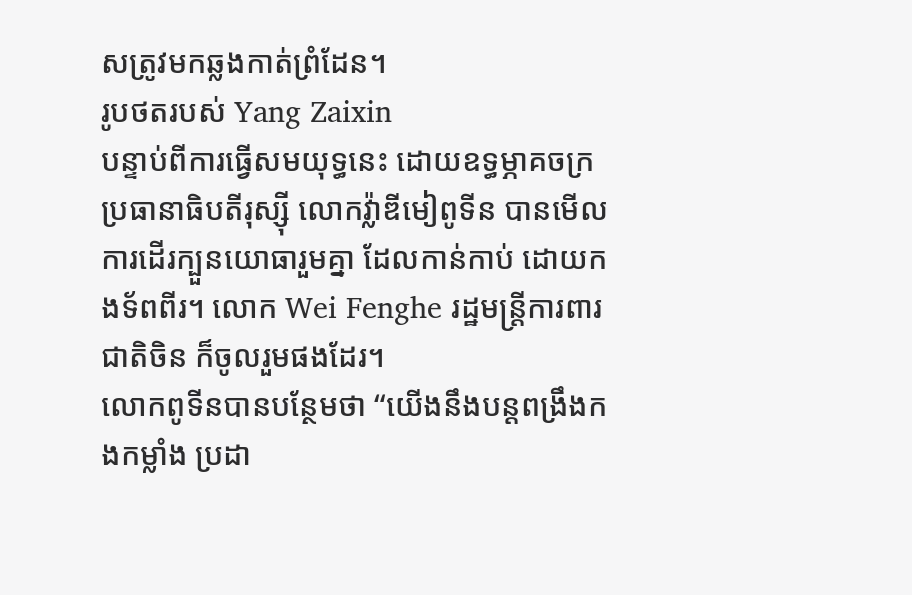សត្រូវមកឆ្លងកាត់ព្រំដែន។
រូបថតរបស់ Yang Zaixin
បន្ទាប់ពីការធ្វើសមយុទ្ធនេះ ដោយឧទ្ធម្ភាគចក្រ ប្រធានាធិបតីរុស្ស៊ី លោកវ្ល៉ាឌីមៀពូទីន បានមើលការដើរក្បួនយោធារួមគ្នា ដែលកាន់កាប់ ដោយកងទ័ពពីរ។ លោក Wei Fenghe រដ្ឋមន្រ្តីការពារជាតិចិន ក៏ចូលរួមផងដែរ។
លោកពូទីនបានបន្ថែមថា “យើងនឹងបន្តពង្រឹងកងកម្លាំង ប្រដា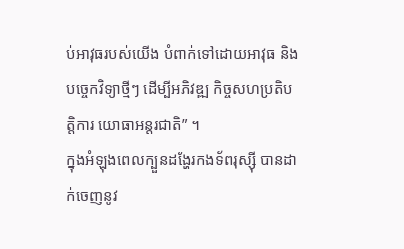ប់អាវុធរបស់យើង បំពាក់ទៅដោយអាវុធ និងបច្ចេកវិទ្យាថ្មីៗ ដើម្បីអភិវឌ្ឍ កិច្ចសហប្រតិបត្តិការ យោធាអន្តរជាតិ” ។
ក្នុងអំឡុងពេលក្បួនដង្ហែរកងទ័ពរុស្ស៊ី បានដាក់ចេញនូវ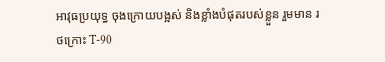អាវុធប្រយុទ្ធ ចុងក្រោយបង្អស់ និងខ្លាំងបំផុតរបស់ខ្លួន រួមមាន រថក្រោះ T-90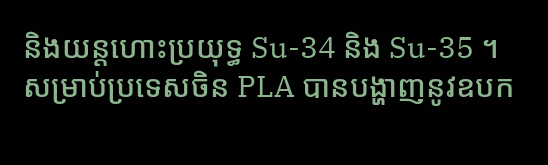និងយន្តហោះប្រយុទ្ធ Su-34 និង Su-35 ។
សម្រាប់ប្រទេសចិន PLA បានបង្ហាញនូវឧបក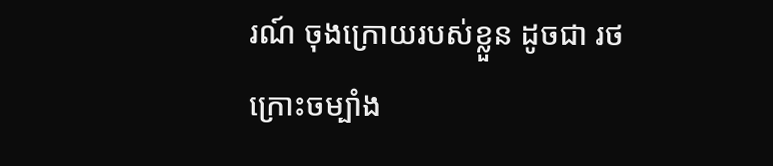រណ៍ ចុងក្រោយរបស់ខ្លួន ដូចជា រថក្រោះចម្បាំង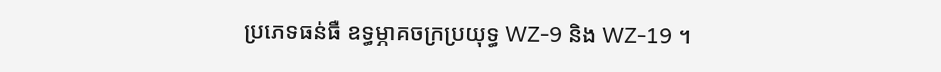ប្រភេទធន់ធឺ ឧទ្ធម្ភាគចក្រប្រយុទ្ធ WZ-9 និង WZ-19 ។